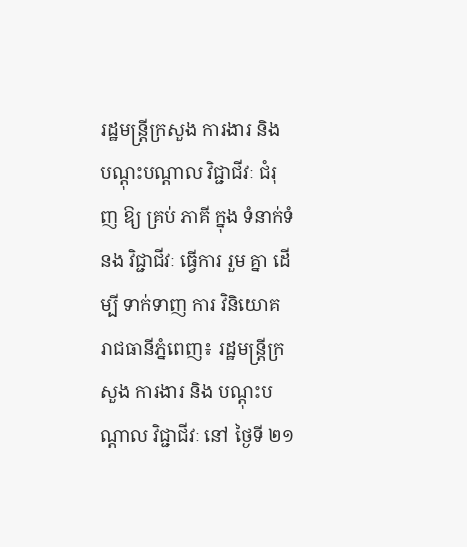រដ្ឋមន្ត្រីក្រសួង ការងារ និង បណ្តុះបណ្តាល វិជ្ជាជីវៈ ជំរុញ ឱ្យ គ្រប់ ភាគី ក្នុង ទំនាក់ទំនង វិជ្ជាជីវៈ ធ្វើការ រួម គ្នា ដើម្បី ទាក់ទាញ ការ វិនិយោគ
រាជធានីភ្នំពេញ៖ រដ្ឋមន្ត្រីក្រសួង ការងារ និង បណ្តុះបណ្តាល វិជ្ជាជីវៈ នៅ ថ្ងៃទី ២១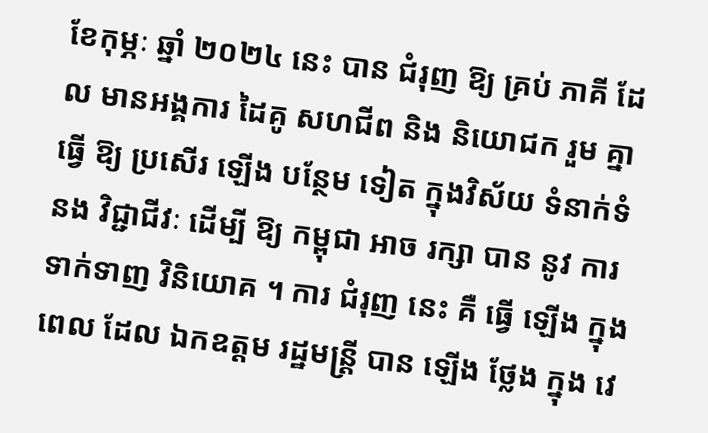ខែកុម្ភៈ ឆ្នាំ ២០២៤ នេះ បាន ជំរុញ ឱ្យ គ្រប់ ភាគី ដែល មានអង្គការ ដៃគូ សហជីព និង និយោជក រួម គ្នា ធ្វើ ឱ្យ ប្រសើរ ឡើង បន្ថែម ទៀត ក្នុងវិស័យ ទំនាក់ទំនង វិជ្ជាជីវៈ ដើម្បី ឱ្យ កម្ពុជា អាច រក្សា បាន នូវ ការ ទាក់ទាញ វិនិយោគ ។ ការ ជំរុញ នេះ គឺ ធ្វើ ឡើង ក្នុង ពេល ដែល ឯកឧត្តម រដ្ឋមន្ត្រី បាន ឡើង ថ្លែង ក្នុង វេ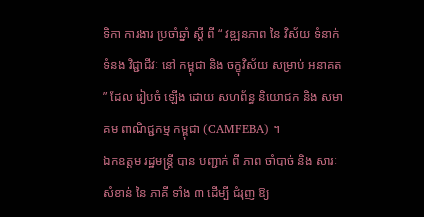ទិកា ការងារ ប្រចាំឆ្នាំ ស្តី ពី “ វឌ្ឍនភាព នៃ វិស័យ ទំនាក់ទំនង វិជ្ជាជីវៈ នៅ កម្ពុជា និង ចក្ខុវិស័យ សម្រាប់ អនាគត ” ដែល រៀបចំ ឡើង ដោយ សហព័ន្ធ និយោជក និង សមាគម ពាណិជ្ជកម្ម កម្ពុជា (CAMFEBA) ។
ឯកឧត្តម រដ្ឋមន្ត្រី បាន បញ្ជាក់ ពី ភាព ចាំបាច់ និង សារៈសំខាន់ នៃ ភាគី ទាំង ៣ ដើម្បី ជំរុញ ឱ្យ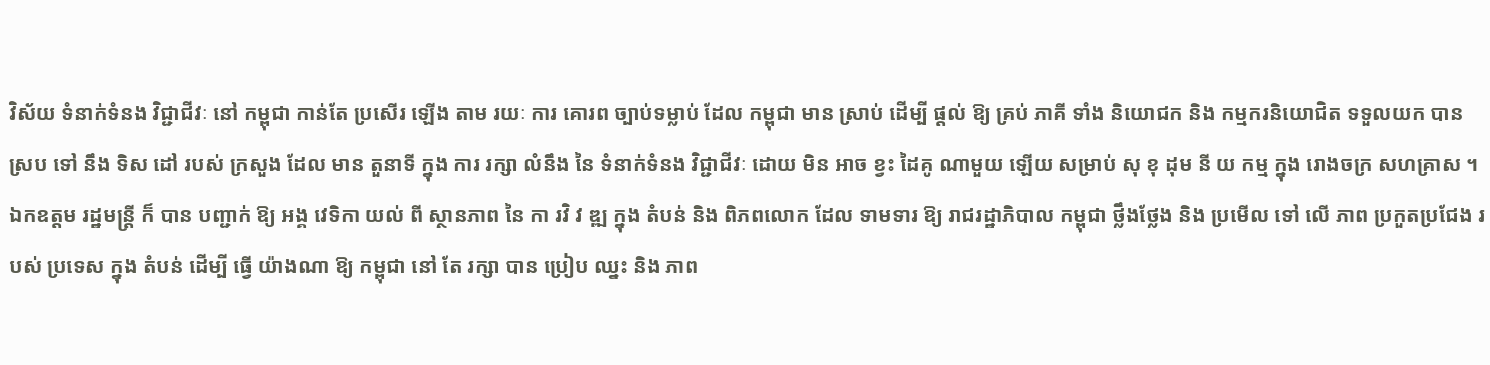វិស័យ ទំនាក់ទំនង វិជ្ជាជីវៈ នៅ កម្ពុជា កាន់តែ ប្រសើរ ឡើង តាម រយៈ ការ គោរព ច្បាប់ទម្លាប់ ដែល កម្ពុជា មាន ស្រាប់ ដើម្បី ផ្តល់ ឱ្យ គ្រប់ ភាគី ទាំង និយោជក និង កម្មករនិយោជិត ទទួលយក បាន ស្រប ទៅ នឹង ទិស ដៅ របស់ ក្រសួង ដែល មាន តួនាទី ក្នុង ការ រក្សា លំនឹង នៃ ទំនាក់ទំនង វិជ្ជាជីវៈ ដោយ មិន អាច ខ្វះ ដៃគូ ណាមួយ ឡើយ សម្រាប់ សុ ខុ ដុម នី យ កម្ម ក្នុង រោងចក្រ សហគ្រាស ។
ឯកឧត្តម រដ្ឋមន្ត្រី ក៏ បាន បញ្ជាក់ ឱ្យ អង្គ វេទិកា យល់ ពី ស្ថានភាព នៃ កា រវិ វ ឌ្ឍ ក្នុង តំបន់ និង ពិភពលោក ដែល ទាមទារ ឱ្យ រាជរដ្ឋាភិបាល កម្ពុជា ថ្លឹងថ្លែង និង ប្រមើល ទៅ លើ ភាព ប្រកួតប្រជែង របស់ ប្រទេស ក្នុង តំបន់ ដើម្បី ធ្វើ យ៉ាងណា ឱ្យ កម្ពុជា នៅ តែ រក្សា បាន ប្រៀប ឈ្នះ និង ភាព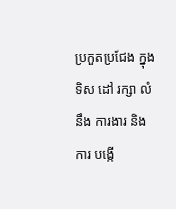ប្រកួតប្រជែង ក្នុង ទិស ដៅ រក្សា លំនឹង ការងារ និង ការ បង្កើ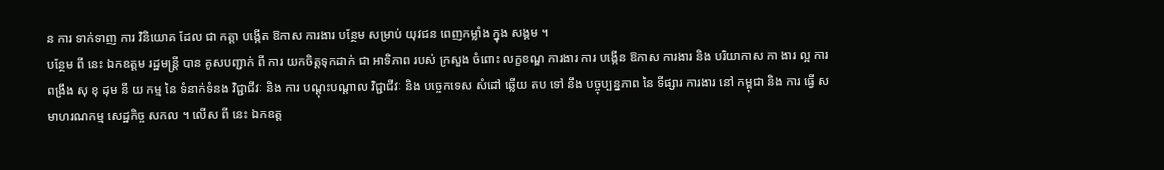ន ការ ទាក់ទាញ ការ វិនិយោគ ដែល ជា កត្តា បង្កើត ឱកាស ការងារ បន្ថែម សម្រាប់ យុវជន ពេញកម្លាំង ក្នុង សង្គម ។
បន្ថែម ពី នេះ ឯកឧត្តម រដ្ឋមន្ត្រី បាន គូសបញ្ជាក់ ពី ការ យកចិត្តទុកដាក់ ជា អាទិភាព របស់ ក្រសួង ចំពោះ លក្ខខណ្ឌ ការងារ ការ បង្កើន ឱកាស ការងារ និង បរិយាកាស កា ងារ ល្អ ការ ពង្រឹង សុ ខុ ដុម នី យ កម្ម នៃ ទំនាក់ទំនង វិជ្ជាជីវៈ និង ការ បណ្តុះបណ្តាល វិជ្ជាជីវៈ និង បច្ចេកទេស សំដៅ ឆ្លើយ តប ទៅ នឹង បច្ចុប្បន្នភាព នៃ ទីផ្សារ ការងារ នៅ កម្ពុជា និង ការ ធ្វើ សមាហរណកម្ម សេដ្ឋកិច្ច សកល ។ លើស ពី នេះ ឯកឧត្ត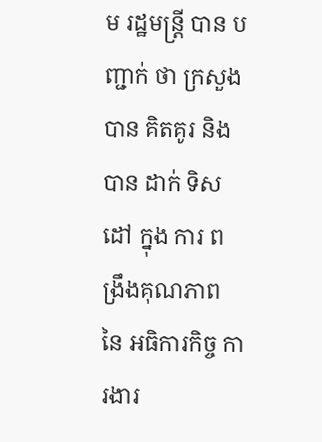ម រដ្ឋមន្ត្រី បាន បញ្ជាក់ ថា ក្រសួង បាន គិតគូរ និង បាន ដាក់ ទិស ដៅ ក្នុង ការ ពង្រឹងគុណភាព នៃ អធិការកិច្ច ការងារ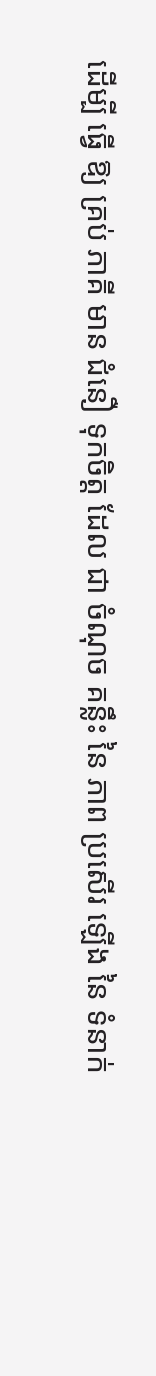ដើម្បី ធ្វើ ឱ្យ គ្រប់ ភាគី មាន ជំនឿ ទុកចិត្ត ដែល ជា ចំណុច គន្លឹះ នៃ ភាព ប្រសើរ ឡើង នៃ ទំនាក់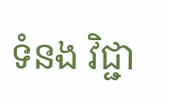ទំនង វិជ្ជា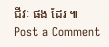ជីវៈ ផង ដែរ ៕
Post a Comment